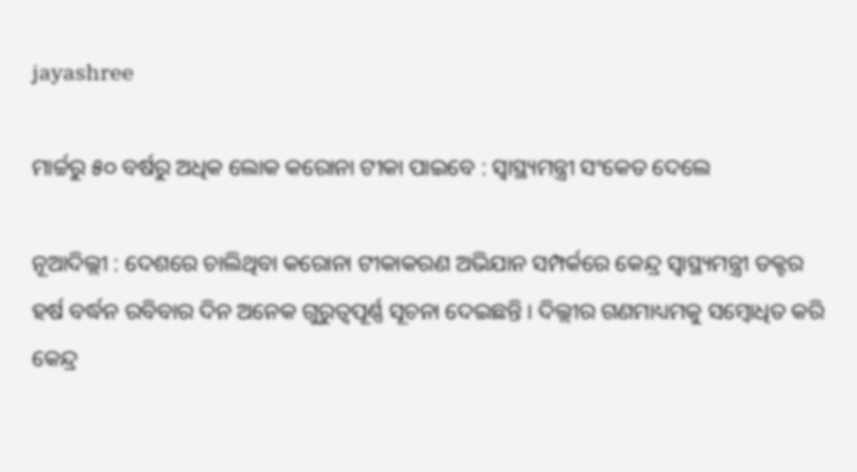jayashree

ମାର୍ଚ୍ଚରୁ ୫୦ ବର୍ଷରୁ ଅଧିକ ଲୋକ କରୋନା ଟୀକା ପାଇବେ : ସ୍ୱାସ୍ଥ୍ୟମନ୍ତ୍ରୀ ସଂକେତ ଦେଲେ

ନୂଆଦିଲ୍ଲୀ : ଦେଶରେ ଚାଲିଥିବା କରୋନା ଟୀକାକରଣ ଅଭିଯାନ ସମ୍ପର୍କରେ କେନ୍ଦ୍ର ସ୍ୱାସ୍ଥ୍ୟମନ୍ତ୍ରୀ ଡକ୍ଟର ହର୍ଷ ବର୍ଦ୍ଧନ ରବିବାର ଦିନ ଅନେକ ଗୁରୁତ୍ୱପୂର୍ଣ୍ଣ ସୂଚନା ଦେଇଛନ୍ତି । ଦିଲ୍ଲୀର ଗଣମାଧ୍ୟମକୁ ସମ୍ବୋଧିତ କରି କେନ୍ଦ୍ର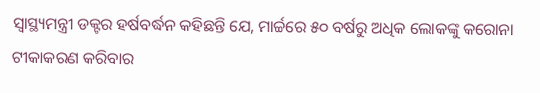ସ୍ୱାସ୍ଥ୍ୟମନ୍ତ୍ରୀ ଡକ୍ଟର ହର୍ଷବର୍ଦ୍ଧନ କହିଛନ୍ତି ଯେ, ମାର୍ଚ୍ଚରେ ୫୦ ବର୍ଷରୁ ଅଧିକ ଲୋକଙ୍କୁ କରୋନା ଟୀକାକରଣ କରିବାର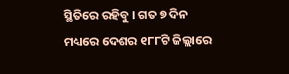ସ୍ଥିତିରେ ରହିବୁ । ଗତ ୭ ଦିନ ମଧ୍ୟରେ ଦେଶର ୧୮୮ଟି ଜିଲ୍ଲାରେ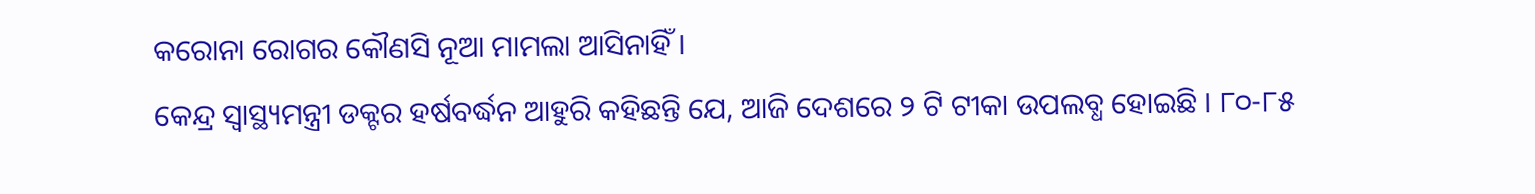କରୋନା ରୋଗର କୌଣସି ନୂଆ ମାମଲା ଆସିନାହିଁ ।
କେନ୍ଦ୍ର ସ୍ୱାସ୍ଥ୍ୟମନ୍ତ୍ରୀ ଡକ୍ଟର ହର୍ଷବର୍ଦ୍ଧନ ଆହୁରି କହିଛନ୍ତି ଯେ, ଆଜି ଦେଶରେ ୨ ଟି ଟୀକା ଉପଲବ୍ଧ ହୋଇଛି । ୮୦-୮୫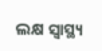ଲକ୍ଷ ସ୍ୱାସ୍ଥ୍ୟ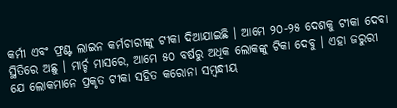କର୍ମୀ ଏବଂ ଫ୍ରଣ୍ଟ ଲାଇନ କର୍ମଚାରୀଙ୍କୁ ଟୀକା ଦିଆଯାଇଛି । ଆମେ ୨୦-୨୫ ଦେଶକୁ ଟୀକା ଦେବା ସ୍ଥିତିରେ ଅଛୁ । ମାର୍ଚ୍ଚ ମାସରେ, ଆମେ ୫୦ ବର୍ଷରୁ ଅଧିକ ଲୋକଙ୍କୁ ଟିକା ଦେବୁ । ଏହା ଜରୁରୀ ଯେ ଲୋକମାନେ ପ୍ରକୃତ ଟୀକା ସହିତ କରୋନା ସମ୍ବନ୍ଧୀୟ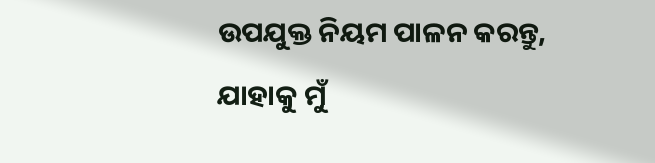ଉପଯୁକ୍ତ ନିୟମ ପାଳନ କରନ୍ତୁ, ଯାହାକୁ ମୁଁ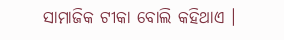ସାମାଜିକ ଟୀକା ବୋଲି କହିଥାଏ ।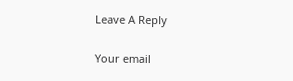Leave A Reply

Your email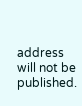address will not be published.